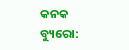କନକ ବ୍ୟୁରୋ: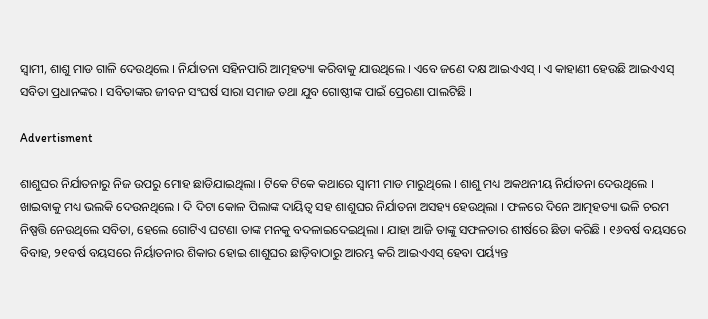ସ୍ୱାମୀ, ଶାଶୁ ମାଡ ଗାଳି ଦେଉଥିଲେ । ନିର୍ଯାତନା ସହିନପାରି ଆତ୍ମହତ୍ୟା କରିବାକୁ ଯାଉଥିଲେ । ଏବେ ଜଣେ ଦକ୍ଷ ଆଇଏଏସ୍ । ଏ କାହାଣୀ ହେଉଛି ଆଇଏଏସ୍  ସବିତା ପ୍ରଧାନଙ୍କର । ସବିତାଙ୍କର ଜୀବନ ସଂଘର୍ଷ ସାରା ସମାଜ ତଥା ଯୁବ ଗୋଷ୍ଠୀଙ୍କ ପାଇଁ ପ୍ରେରଣା ପାଲଟିଛି ।

Advertisment

ଶାଶୁଘର ନିର୍ଯାତନାରୁ ନିଜ ଉପରୁ ମୋହ ଛାଡିଯାଇଥିଲା । ଟିକେ ଟିକେ କଥାରେ ସ୍ୱାମୀ ମାଡ ମାରୁଥିଲେ । ଶାଶୁ ମଧ୍ୟ ଅକଥନୀୟ ନିର୍ଯାତନା ଦେଉଥିଲେ । ଖାଇବାକୁ ମଧ୍ୟ ଭଲକି ଦେଉନଥିଲେ । ଦି ଦିଟା କୋଳ ପିଲାଙ୍କ ଦାୟିତ୍ୱ ସହ ଶାଶୁଘର ନିର୍ଯାତନା ଅସହ୍ୟ ହେଉଥିଲା । ଫଳରେ ଦିନେ ଆତ୍ମହତ୍ୟା ଭଳି ଚରମ ନିଷ୍ପତ୍ତି ନେଉଥିଲେ ସବିତା, ହେଲେ ଗୋଟିଏ ଘଟଣା ତାଙ୍କ ମନକୁ ବଦଳାଇଦେଇଥିଲା । ଯାହା ଆଜି ତାଙ୍କୁ ସଫଳତାର ଶୀର୍ଷରେ ଛିଡା କରିଛି । ୧୬ବର୍ଷ ବୟସରେ ବିବାହ, ୨୧ବର୍ଷ ବୟସରେ ନିର୍ୟାତନାର ଶିକାର ହୋଇ ଶାଶୁଘର ଛାଡ଼ିବାଠାରୁ ଆରମ୍ଭ କରି ଆଇଏଏସ୍ ହେବା ପର୍ୟ୍ୟନ୍ତ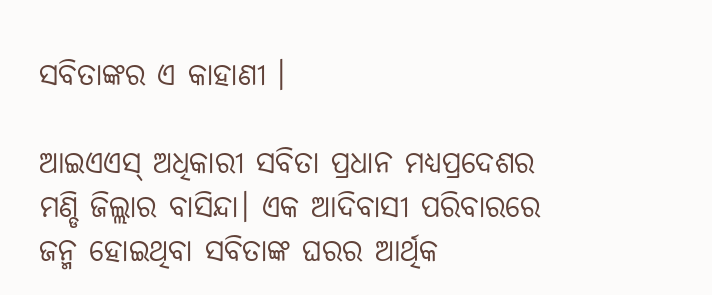ସବିତାଙ୍କର ଏ କାହାଣୀ ।

ଆଇଏଏସ୍ ଅଧିକାରୀ ସବିତା ପ୍ରଧାନ ମଧ୍ୟପ୍ରଦେଶର ମଣ୍ଡି ଜିଲ୍ଲାର ବାସିନ୍ଦା। ଏକ ଆଦିବାସୀ ପରିବାରରେ ଜନ୍ମ ହୋଇଥିବା ସବିତାଙ୍କ ଘରର ଆର୍ଥିକ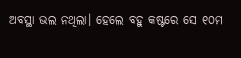ଅବସ୍ଥା ଭଲ ନଥିଲା। ହେଲେ ବହୁ କଷ୍ଟରେ ସେ ୧୦ମ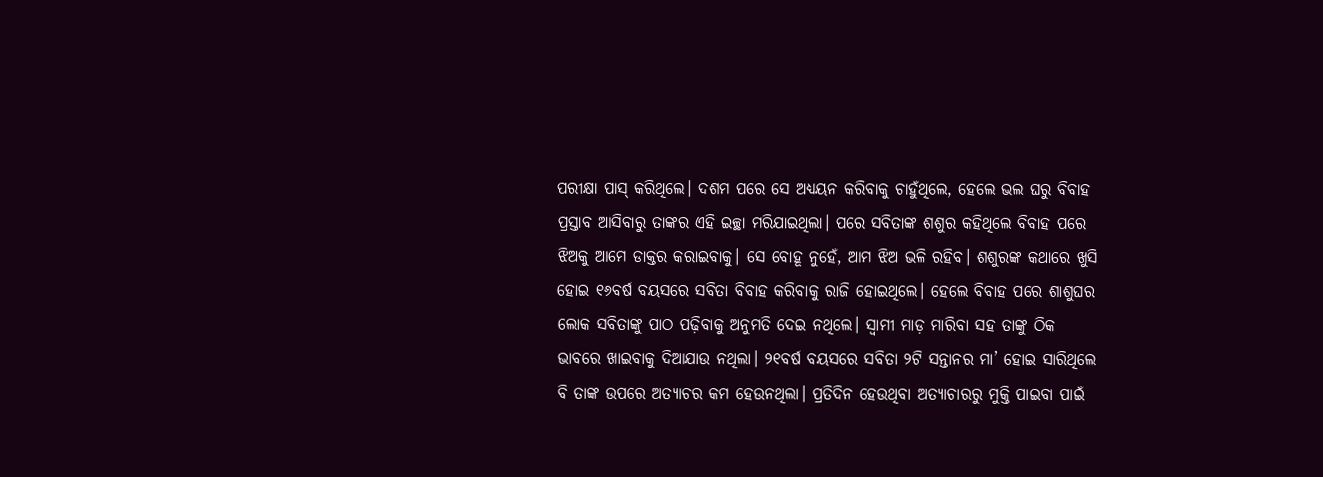ପରୀକ୍ଷା ପାସ୍ କରିଥିଲେ। ଦଶମ ପରେ ସେ ଅଧ୍ୟୟନ କରିବାକୁ ଚାହୁଁଥିଲେ, ହେଲେ ଭଲ ଘରୁ ବିବାହ ପ୍ରସ୍ତାବ ଆସିବାରୁ ତାଙ୍କର ଏହି ଇଚ୍ଛା ମରିଯାଇଥିଲା। ପରେ ସବିତାଙ୍କ ଶଶୁର କହିଥିଲେ ବିବାହ ପରେ ଝିଅକୁ ଆମେ ଡାକ୍ତର କରାଇବାକୁ। ସେ ବୋହୂ ନୁହେଁ, ଆମ ଝିଅ ଭଳି ରହିବ। ଶଶୁରଙ୍କ କଥାରେ ଖୁସି ହୋଇ ୧୬ବର୍ଷ ବୟସରେ ସବିତା ବିବାହ କରିବାକୁ ରାଜି ହୋଇଥିଲେ। ହେଲେ ବିବାହ ପରେ ଶାଶୁଘର ଲୋକ ସବିତାଙ୍କୁ ପାଠ ପଢ଼ିବାକୁ ଅନୁମତି ଦେଇ ନଥିଲେ। ସ୍ୱାମୀ ମାଡ଼ ମାରିବା ସହ ତାଙ୍କୁ ଠିକ ଭାବରେ ଖାଇବାକୁ ଦିଆଯାଉ ନଥିଲା। ୨୧ବର୍ଷ ବୟସରେ ସବିତା ୨ଟି ସନ୍ତାନର ମା’ ହୋଇ ସାରିଥିଲେ ବି ତାଙ୍କ ଉପରେ ଅତ୍ୟାଚର କମ ହେଉନଥିଲା। ପ୍ରତିଦିନ ହେଉଥିବା ଅତ୍ୟାଚାରରୁ ମୁକ୍ତି ପାଇବା ପାଇଁ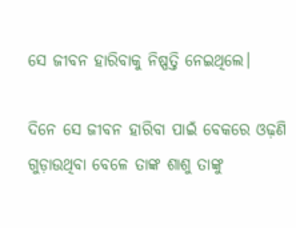ସେ ଜୀବନ ହାରିବାକୁ ନିଷ୍ପତ୍ତି ନେଇଥିଲେ।

ଦିନେ ସେ ଜୀବନ ହାରିବା ପାଇଁ ବେକରେ ଓଢ଼ଣି ଗୁଡ଼ାଉଥିବା ବେଳେ ତାଙ୍କ ଶାଶୁ ତାଙ୍କୁ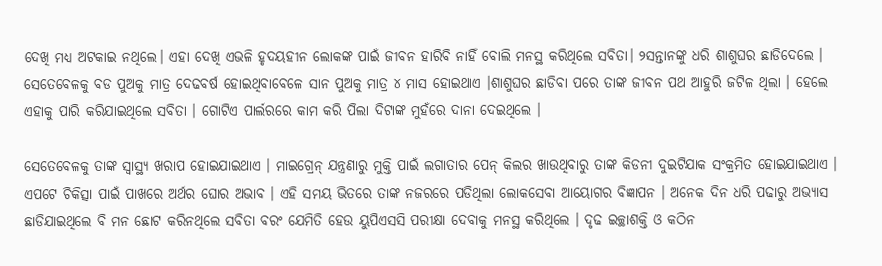ଦେଖି ମଧ୍ୟ ଅଟକାଇ ନଥିଲେ। ଏହା ଦେଖି ଏଭଳି ହୃଦୟହୀନ ଲୋକଙ୍କ ପାଇଁ ଜୀବନ ହାରିବି ନାହିଁ ବୋଲି ମନସ୍ଥ କରିଥିଲେ ସବିତା। ୨ସନ୍ତାନଙ୍କୁ ଧରି ଶାଶୁଘର ଛାଡିଦେଲେ । ସେତେବେଳକୁ ବଡ ପୁଅକୁ ମାତ୍ର ଦେଢବର୍ଷ ହୋଇଥିବାବେଳେ ସାନ ପୁଅକୁ ମାତ୍ର ୪ ମାସ ହୋଇଥାଏ ।ଶାଶୁଘର ଛାଡିବା ପରେ ତାଙ୍କ ଜୀବନ ପଥ ଆହୁରି ଜଟିଳ ଥିଲା । ହେଲେ ଏହାକୁ ପାରି କରିଯାଇଥିଲେ ସବିତା । ଗୋଟିଏ ପାର୍ଲରରେ କାମ କରି ପିଲା ଦିଟାଙ୍କ ମୁହଁରେ ଦାନା ଦେଇଥିଲେ ।

ସେତେବେଳକୁ ତାଙ୍କ ସ୍ୱାସ୍ଥ୍ୟ ଖରାପ ହୋଇଯାଇଥାଏ । ମାଇଗ୍ରେନ୍ ଯନ୍ତ୍ରଣାରୁ ମୁକ୍ତି ପାଇଁ ଲଗାତାର ପେନ୍ କିଲର ଖାଉଥିବାରୁ ତାଙ୍କ କିଡନୀ ଦୁଇଟିଯାକ ସଂକ୍ରମିତ ହୋଇଯାଇଥାଏ । ଏପଟେ ଚିକିତ୍ସା ପାଇଁ ପାଖରେ ଅର୍ଥର ଘୋର ଅଭାବ । ଏହି ସମୟ ଭିତରେ ତାଙ୍କ ନଜରରେ ପଡିଥିଲା ଲୋକସେବା ଆୟୋଗର ବିଜ୍ଞାପନ । ଅନେକ ଦିନ ଧରି ପଢାରୁ ଅଭ୍ୟାସ ଛାଡିଯାଇଥିଲେ ବି ମନ ଛୋଟ କରିନଥିଲେ ସବିତା ବରଂ ଯେମିତି ହେଉ ୟୁପିଏସସି ପରୀକ୍ଷା ଦେବାକୁ ମନସ୍ଥ କରିଥିଲେ । ଦୃଢ ଇଚ୍ଛାଶକ୍ତି ଓ କଠିନ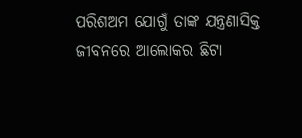ପରିଶଅମ ଯୋଗୁଁ ତାଙ୍କ ଯନ୍ତ୍ରଣାସିକ୍ତ ଜୀବନରେ ଆଲୋକର ଛିଟା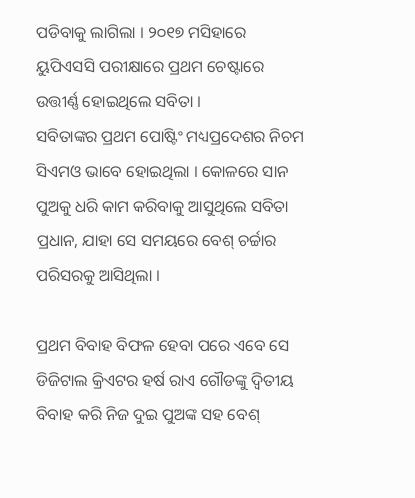ପଡିବାକୁ ଲାଗିଲା । ୨୦୧୭ ମସିହାରେ ୟୁପିଏସସି ପରୀକ୍ଷାରେ ପ୍ରଥମ ଚେଷ୍ଟାରେ ଉତ୍ତୀର୍ଣ୍ଣ ହୋଇଥିଲେ ସବିତା ।
ସବିତାଙ୍କର ପ୍ରଥମ ପୋଷ୍ଟିଂ ମଧ୍ୟପ୍ରଦେଶର ନିଚମ ସିଏମଓ ଭାବେ ହୋଇଥିଲା । କୋଳରେ ସାନ ପୁଅକୁ ଧରି କାମ କରିବାକୁ ଆସୁଥିଲେ ସବିତା ପ୍ରଧାନ, ଯାହା ସେ ସମୟରେ ବେଶ୍ ଚର୍ଚ୍ଚାର ପରିସରକୁ ଆସିଥିଲା ।

ପ୍ରଥମ ବିବାହ ବିଫଳ ହେବା ପରେ ଏବେ ସେ ଡିଜିଟାଲ କ୍ରିଏଟର ହର୍ଷ ରାଏ ଗୌଡଙ୍କୁ ଦ୍ୱିତୀୟ ବିବାହ କରି ନିଜ ଦୁଇ ପୁଅଙ୍କ ସହ ବେଶ୍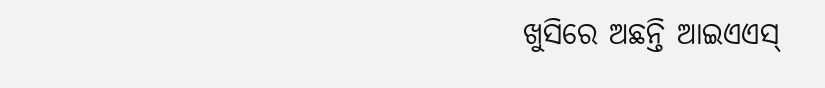ଖୁସିରେ ଅଛନ୍ତି ଆଇଏଏସ୍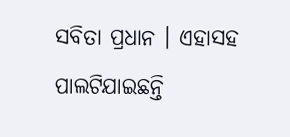ସବିତା ପ୍ରଧାନ । ଏହାସହ ପାଲଟିଯାଇଛନ୍ତି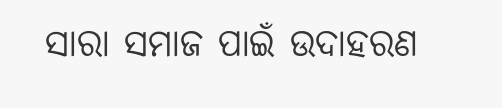ସାରା ସମାଜ ପାଇଁ ଉଦାହରଣ